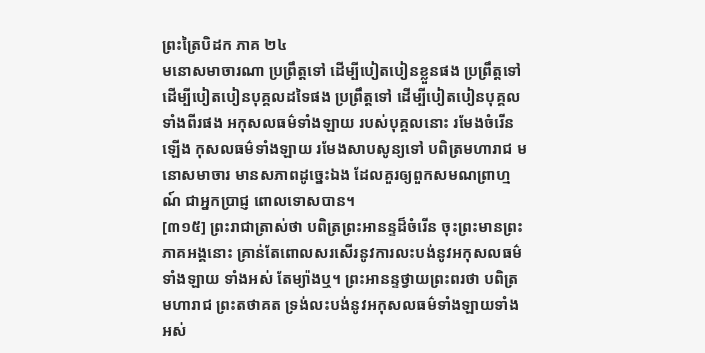ព្រះត្រៃបិដក ភាគ ២៤
មនោសមាចារណា ប្រព្រឹត្តទៅ ដើម្បីបៀតបៀនខ្លួនផង ប្រព្រឹត្តទៅ ដើម្បីបៀតបៀនបុគ្គលដទៃផង ប្រព្រឹត្តទៅ ដើម្បីបៀតបៀនបុគ្គលទាំងពីរផង អកុសលធម៌ទាំងឡាយ របស់បុគ្គលនោះ រមែងចំរើនឡើង កុសលធម៌ទាំងឡាយ រមែងសាបសូន្យទៅ បពិត្រមហារាជ មនោសមាចារ មានសភាពដូច្នេះឯង ដែលគួរឲ្យពួកសមណព្រាហ្មណ៍ ជាអ្នកប្រាជ្ញ ពោលទោសបាន។
[៣១៥] ព្រះរាជាត្រាស់ថា បពិត្រព្រះអានន្ទដ៏ចំរើន ចុះព្រះមានព្រះភាគអង្គនោះ គ្រាន់តែពោលសរសើរនូវការលះបង់នូវអកុសលធម៌ទាំងឡាយ ទាំងអស់ តែម្យ៉ាងឬ។ ព្រះអានន្ទថ្វាយព្រះពរថា បពិត្រមហារាជ ព្រះតថាគត ទ្រង់លះបង់នូវអកុសលធម៌ទាំងឡាយទាំងអស់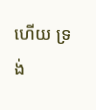ហើយ ទ្រង់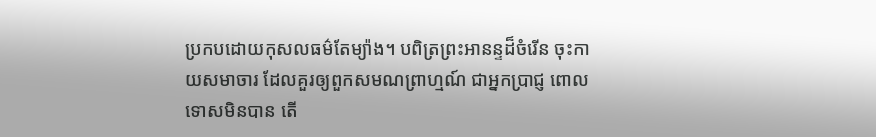ប្រកបដោយកុសលធម៌តែម្យ៉ាង។ បពិត្រព្រះអានន្ទដ៏ចំរើន ចុះកាយសមាចារ ដែលគួរឲ្យពួកសមណព្រាហ្មណ៍ ជាអ្នកប្រាជ្ញ ពោលទោសមិនបាន តើ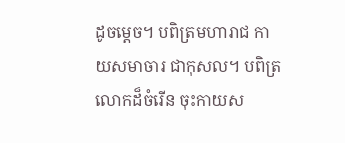ដូចម្តេច។ បពិត្រមហារាជ កាយសមាចារ ជាកុសល។ បពិត្រលោកដ៏ចំរើន ចុះកាយស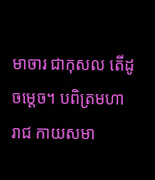មាចារ ជាកុសល តើដូចម្តេច។ បពិត្រមហារាជ កាយសមា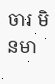ចារ មិនមា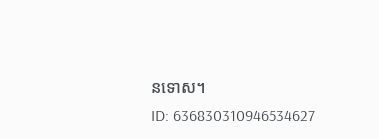នទោស។
ID: 636830310946534627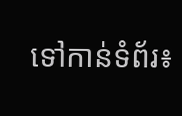ទៅកាន់ទំព័រ៖